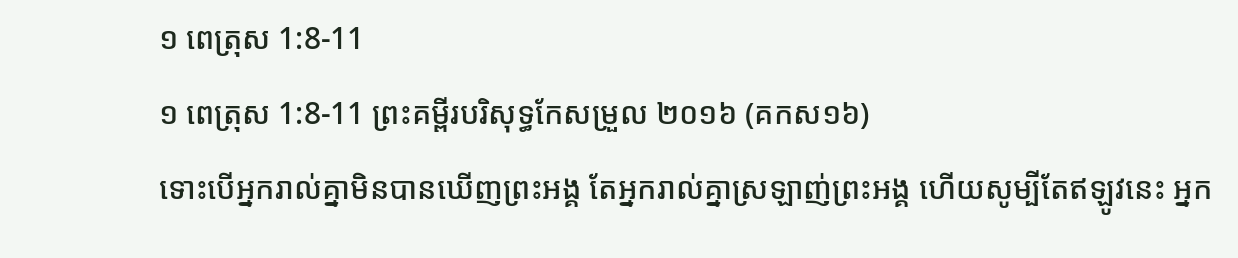១ ពេត្រុស 1:8-11
១ ពេត្រុស 1:8-11 ព្រះគម្ពីរបរិសុទ្ធកែសម្រួល ២០១៦ (គកស១៦)
ទោះបើអ្នករាល់គ្នាមិនបានឃើញព្រះអង្គ តែអ្នករាល់គ្នាស្រឡាញ់ព្រះអង្គ ហើយសូម្បីតែឥឡូវនេះ អ្នក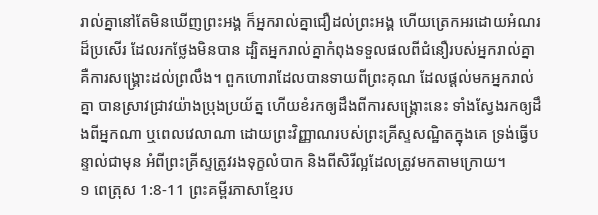រាល់គ្នានៅតែមិនឃើញព្រះអង្គ ក៏អ្នករាល់គ្នាជឿដល់ព្រះអង្គ ហើយត្រេកអរដោយអំណរដ៏ប្រសើរ ដែលរកថ្លែងមិនបាន ដ្បិតអ្នករាល់គ្នាកំពុងទទួលផលពីជំនឿរបស់អ្នករាល់គ្នា គឺការសង្គ្រោះដល់ព្រលឹង។ ពួកហោរាដែលបានទាយពីព្រះគុណ ដែលផ្តល់មកអ្នករាល់គ្នា បានស្រាវជ្រាវយ៉ាងប្រុងប្រយ័ត្ន ហើយខំរកឲ្យដឹងពីការសង្គ្រោះនេះ ទាំងស្វែងរកឲ្យដឹងពីអ្នកណា ឬពេលវេលាណា ដោយព្រះវិញ្ញាណរបស់ព្រះគ្រីស្ទសណ្ឋិតក្នុងគេ ទ្រង់ធ្វើបន្ទាល់ជាមុន អំពីព្រះគ្រីស្ទត្រូវរងទុក្ខលំបាក និងពីសិរីល្អដែលត្រូវមកតាមក្រោយ។
១ ពេត្រុស 1:8-11 ព្រះគម្ពីរភាសាខ្មែរប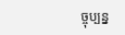ច្ចុប្បន្ន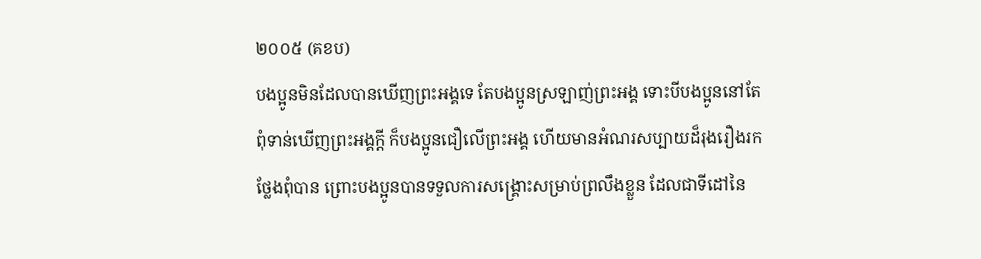២០០៥ (គខប)
បងប្អូនមិនដែលបានឃើញព្រះអង្គទេ តែបងប្អូនស្រឡាញ់ព្រះអង្គ ទោះបីបងប្អូននៅតែពុំទាន់ឃើញព្រះអង្គក្ដី ក៏បងប្អូនជឿលើព្រះអង្គ ហើយមានអំណរសប្បាយដ៏រុងរឿងរកថ្លែងពុំបាន ព្រោះបងប្អូនបានទទួលការសង្គ្រោះសម្រាប់ព្រលឹងខ្លួន ដែលជាទីដៅនៃ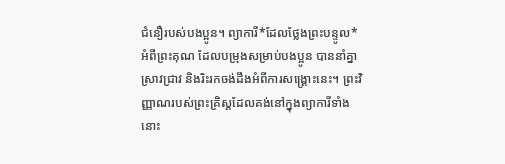ជំនឿរបស់បងប្អូន។ ព្យាការី*ដែលថ្លែងព្រះបន្ទូល*អំពីព្រះគុណ ដែលបម្រុងសម្រាប់បងប្អូន បាននាំគ្នាស្រាវជ្រាវ និងរិះរកចង់ដឹងអំពីការសង្គ្រោះនេះ។ ព្រះវិញ្ញាណរបស់ព្រះគ្រិស្តដែលគង់នៅក្នុងព្យាការីទាំងនោះ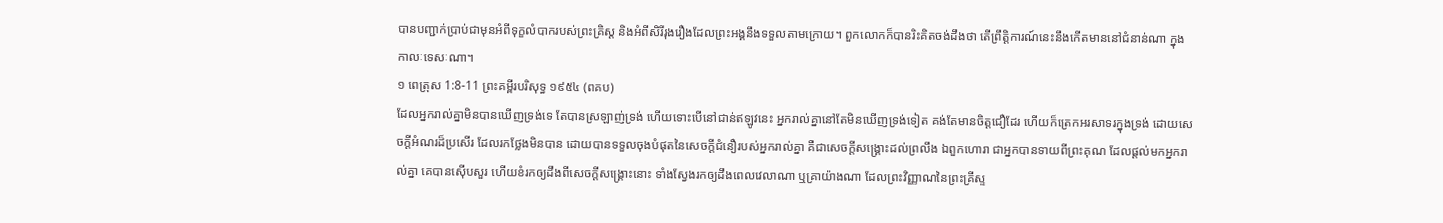បានបញ្ជាក់ប្រាប់ជាមុនអំពីទុក្ខលំបាករបស់ព្រះគ្រិស្ត និងអំពីសិរីរុងរឿងដែលព្រះអង្គនឹងទទួលតាមក្រោយ។ ពួកលោកក៏បានរិះគិតចង់ដឹងថា តើព្រឹត្តិការណ៍នេះនឹងកើតមាននៅជំនាន់ណា ក្នុងកាលៈទេសៈណា។
១ ពេត្រុស 1:8-11 ព្រះគម្ពីរបរិសុទ្ធ ១៩៥៤ (ពគប)
ដែលអ្នករាល់គ្នាមិនបានឃើញទ្រង់ទេ តែបានស្រឡាញ់ទ្រង់ ហើយទោះបើនៅជាន់ឥឡូវនេះ អ្នករាល់គ្នានៅតែមិនឃើញទ្រង់ទៀត គង់តែមានចិត្តជឿដែរ ហើយក៏ត្រេកអរសាទរក្នុងទ្រង់ ដោយសេចក្ដីអំណរដ៏ប្រសើរ ដែលរកថ្លែងមិនបាន ដោយបានទទួលចុងបំផុតនៃសេចក្ដីជំនឿរបស់អ្នករាល់គ្នា គឺជាសេចក្ដីសង្គ្រោះដល់ព្រលឹង ឯពួកហោរា ជាអ្នកបានទាយពីព្រះគុណ ដែលផ្តល់មកអ្នករាល់គ្នា គេបានស៊ើបសួរ ហើយខំរកឲ្យដឹងពីសេចក្ដីសង្គ្រោះនោះ ទាំងស្វែងរកឲ្យដឹងពេលវេលាណា ឬគ្រាយ៉ាងណា ដែលព្រះវិញ្ញាណនៃព្រះគ្រីស្ទ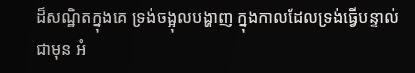ដ៏សណ្ឋិតក្នុងគេ ទ្រង់ចង្អុលបង្ហាញ ក្នុងកាលដែលទ្រង់ធ្វើបន្ទាល់ជាមុន អំ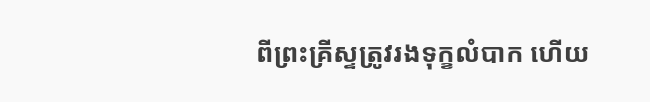ពីព្រះគ្រីស្ទត្រូវរងទុក្ខលំបាក ហើយ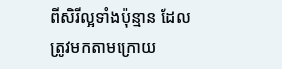ពីសិរីល្អទាំងប៉ុន្មាន ដែលត្រូវមកតាមក្រោយ